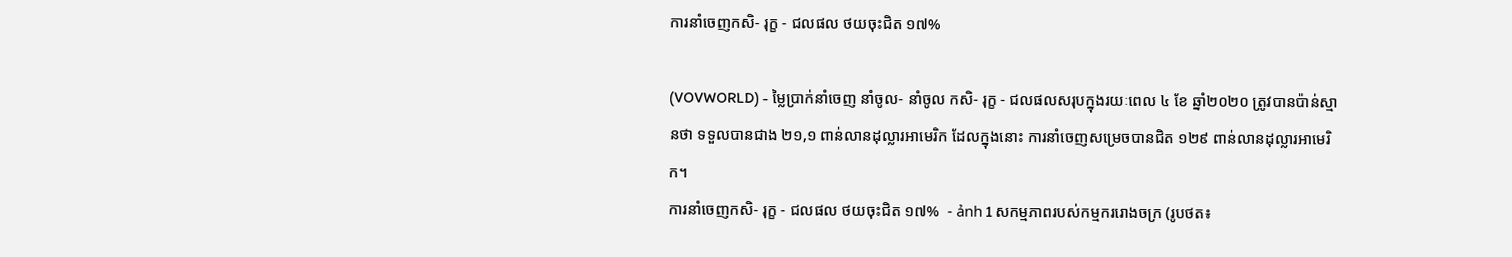ការនាំចេញកសិ- រុក្ខ - ជលផល ថយចុះជិត ១៧%

(VOVWORLD) - ម្លៃប្រាក់នាំចេញ នាំចូល- នាំចូល កសិ- រុក្ខ - ជលផលសរុបក្នុងរយៈពេល ៤ ខែ ឆ្នាំ២០២០ ត្រូវបានប៉ាន់ស្មានថា ទទួលបានជាង ២១,១ ពាន់លានដុល្លារអាមេរិក ដែលក្នុងនោះ ការនាំចេញសម្រេចបានជិត ១២៩ ពាន់លានដុល្លារអាមេរិក។
ការនាំចេញកសិ- រុក្ខ - ជលផល ថយចុះជិត ១៧%  - ảnh 1 សកម្មភាពរបស់កម្មកររោងចក្រ (រូបថត៖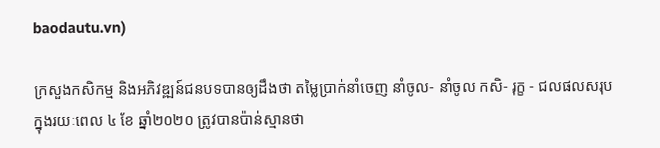baodautu.vn)

ក្រសួងកសិកម្ម និងអភិវឌ្ឍន៍ជនបទបានឲ្យដឹងថា តម្លៃប្រាក់នាំចេញ នាំចូល- នាំចូល កសិ- រុក្ខ - ជលផលសរុបក្នុងរយៈពេល ៤ ខែ ឆ្នាំ២០២០ ត្រូវបានប៉ាន់ស្មានថា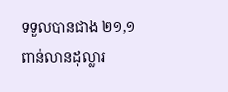ទទួលបានជាង ២១,១ ពាន់លានដុល្លារ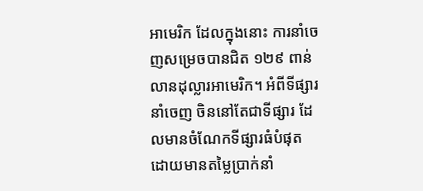អាមេរិក ដែលក្នុងនោះ ការនាំចេញសម្រេចបានជិត ១២៩ ពាន់លានដុល្លារអាមេរិក។ អំពីទីផ្សារនាំចេញ ចិននៅតែជាទីផ្សារ ដែលមានចំណែកទីផ្សារធំបំផុត ដោយមានតម្លៃប្រាក់នាំ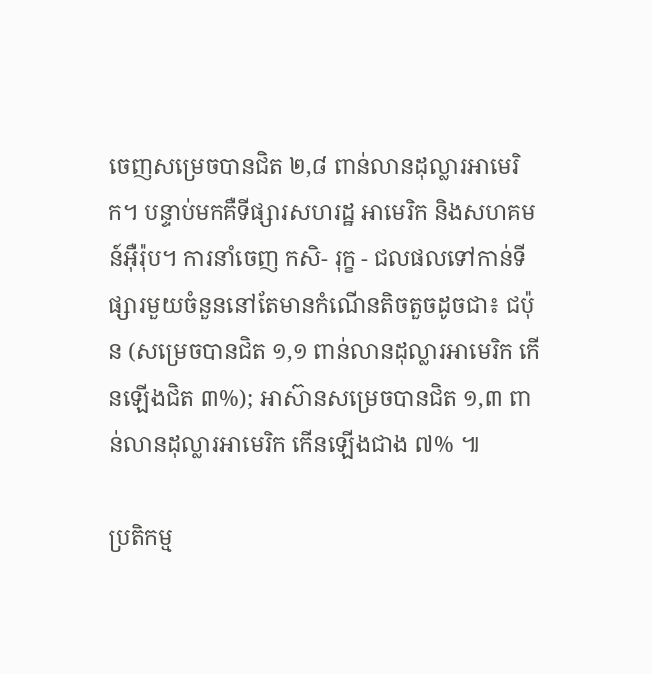ចេញសម្រេចបានជិត ២,៨ ពាន់លានដុល្លារអាមេរិក។ បន្ទាប់មកគឺទីផ្សារសហរដ្ឋ អាមេរិក និងសហគមន៍អ៊ឺរ៉ុប។ ការនាំចេញ កសិ- រុក្ខ - ជលផលទៅកាន់ទីផ្សារមួយចំនួននៅតែមានកំណើនតិចតួចដូចជា៖ ជប៉ុន (សម្រេចបានជិត ១,១ ពាន់លានដុល្លារអាមេរិក កើនឡើងជិត ៣%); អាស៊ានសម្រេចបានជិត ១,៣ ពាន់លានដុល្លារអាមេរិក កើនឡើងជាង ៧% ៕

ប្រតិកម្ម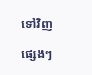ទៅវិញ

ផ្សេងៗ